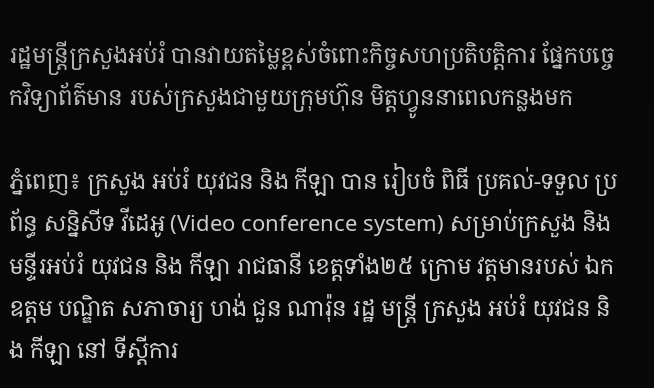រដ្ឋមន្ត្រីក្រសួងអប់រំ បានវាយតម្លៃខ្ពស់ចំពោះកិច្ចសហប្រតិបត្តិការ ផ្នែកបច្ចេកវិទ្យាព័ត៌មាន របស់ក្រសួងជាមួយក្រុមហ៊ុន មិត្តហ្វូននាពេលកន្លងមក

ភ្នំពេញ៖ ក្រសួង អប់រំ យុវជន និង កីឡា បាន រៀបចំ ពិធី ប្រគល់-ទទួល ប្រព័ន្ធ សន្និសីទ វីដេអូ (Video conference system) សម្រាប់ក្រសួង និង មន្ទីរអប់រំ យុវជន និង កីឡា រាជធានី ខេត្តទាំង២៥ ក្រោម វត្តមានរបស់ ឯកឧត្ដម បណ្ឌិត សភាចារ្យ ហង់ ជួន ណារ៉ុន រដ្ឋ មន្ត្រី ក្រសួង អប់រំ យុវជន និង កីឡា នៅ ទីស្ដីការ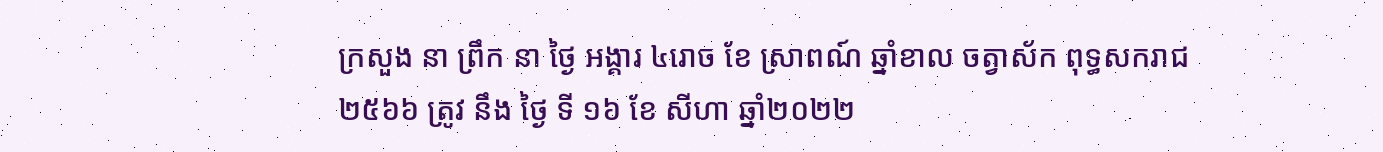ក្រសួង នា ព្រឹក នា ថ្ងៃ អង្គារ ៤រោច ខែ ស្រាពណ៍ ឆ្នាំខាល ចត្វាស័ក ពុទ្ធសករាជ ២៥៦៦ ត្រូវ នឹង ថ្ងៃ ទី ១៦ ខែ សីហា ឆ្នាំ២០២២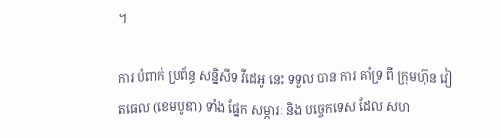។

ការ បំពាក់ ប្រព័ន្ធ សន្និសីទ វីដេអូ នេះ ទទួល បាន ការ គាំទ្រ ពី ក្រុមហ៊ុន វៀតធេល (ខេមបូឌា) ទាំង ផ្នែក សម្ភារៈ និង បច្ចេកទេស ដែល សហ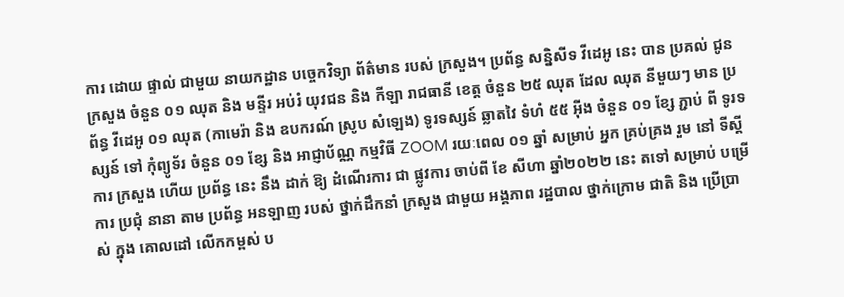ការ ដោយ ផ្ទាល់ ជាមួយ នាយកដ្ឋាន បច្ចេកវិទ្យា ព័ត៌មាន របស់ ក្រសួង។ ប្រព័ន្ធ សន្និសីទ វីដេអូ នេះ បាន ប្រគល់ ជូន ក្រសួង ចំនួន ០១ ឈុត និង មន្ទីរ អប់រំ យុវជន និង កីឡា រាជធានី ខេត្ត ចំនួន ២៥ ឈុត ដែល ឈុត នីមួយៗ មាន ប្រព័ន្ធ វីដេអូ ០១ ឈុត (កាមេរ៉ា និង ឧបករណ៍ ស្រូប សំឡេង) ទូរទស្សន៍ ឆ្លាតវៃ ទំហំ ៥៥ អ៊ីង ចំនួន ០១ ខ្សែ ភ្ជាប់ ពី ទូរទស្សន៍ ទៅ កុំព្យូទ័រ ចំនួន ០១ ខ្សែ និង អាជ្ញាប័ណ្ណ កម្មវិធី ZOOM រយៈពេល ០១ ឆ្នាំ សម្រាប់ អ្នក គ្រប់គ្រង រួម នៅ ទីស្ដីការ ក្រសួង ហើយ ប្រព័ន្ធ នេះ នឹង ដាក់ ឱ្យ ដំណើរការ ជា ផ្លូវការ ចាប់ពី ខែ សីហា ឆ្នាំ២០២២ នេះ តទៅ សម្រាប់ បម្រើការ ប្រជុំ នានា តាម ប្រព័ន្ធ អនឡាញ របស់ ថ្នាក់ដឹកនាំ ក្រសួង ជាមួយ អង្គភាព រដ្ឋបាល ថ្នាក់ក្រោម ជាតិ និង ប្រើប្រាស់ ក្នុង គោលដៅ លើកកម្ពស់ ប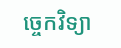ច្ចេកវិទ្យា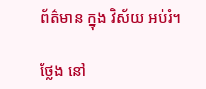ព័ត៌មាន ក្នុង វិស័យ អប់រំ។

ថ្លែង នៅ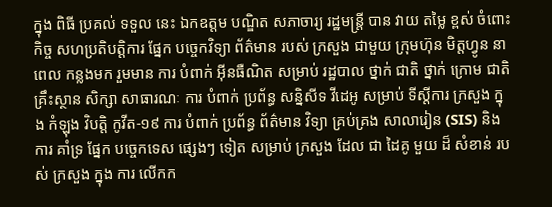ក្នុង ពិធី ប្រគល់ ទទួល នេះ ឯកឧត្ដម បណ្ឌិត សភាចារ្យ រដ្ឋមន្ត្រី បាន វាយ តម្លៃ ខ្ពស់ ចំពោះ កិច្ច សហប្រតិបត្តិការ ផ្នែក បច្ចេកវិទ្យា ព័ត៌មាន របស់ ក្រសួង ជាមួយ ក្រុមហ៊ុន មិត្តហ្វូន នា ពេល កន្លងមក រួមមាន ការ បំពាក់ អ៊ីនធឺណិត សម្រាប់ រដ្ឋបាល ថ្នាក់ ជាតិ ថ្នាក់ ក្រោម ជាតិ គ្រឹះស្ថាន សិក្សា សាធារណៈ ការ បំពាក់ ប្រព័ន្ធ សន្និសីទ វីដេអូ សម្រាប់ ទីស្ដីការ ក្រសួង ក្នុង កំឡុង វិបត្តិ កូវីត-១៩ ការ បំពាក់ ប្រព័ន្ធ ព័ត៌មាន វិទ្យា គ្រប់គ្រង សាលារៀន (SIS) និង ការ គាំទ្រ ផ្នែក បច្ចេកទេស ផ្សេងៗ ទៀត សម្រាប់ ក្រសួង ដែល ជា ដៃគូ មួយ ដ៏ សំខាន់ របស់ ក្រសួង ក្នុង ការ លើកក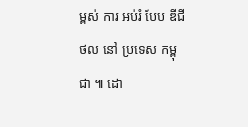ម្ពស់ ការ អប់រំ បែប ឌីជីថល នៅ ប្រទេស កម្ពុជា ៕ ដោ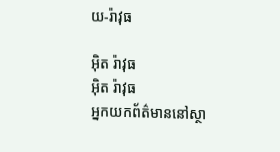យ-រ៉ាវុធ

អ៊ិត រ៉ាវុធ
អ៊ិត រ៉ាវុធ
អ្នកយកព័ត៌មាននៅស្ថា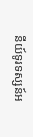នីយ៍ទូរទស្សន៍អ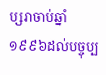ប្សរាចាប់ឆ្នាំ១៩៩៦ដល់បច្ចុប្ប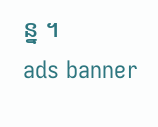ន្ន ។
ads banner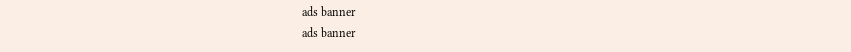ads banner
ads banner